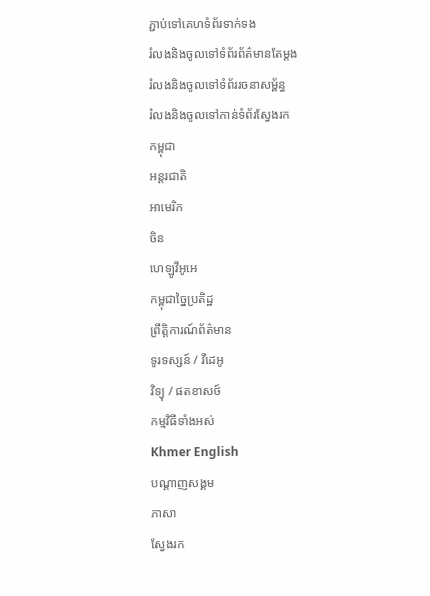ភ្ជាប់ទៅគេហទំព័រទាក់ទង
រំលងនិងចូលទៅទំព័រព័ត៌មានតែម្តង
រំលងនិងចូលទៅទំព័ររចនាសម្ព័ន្ធ
រំលងនិងចូលទៅកាន់ទំព័រស្វែងរក
កម្ពុជា
អន្តរជាតិ
អាមេរិក
ចិន
ហេឡូវីអូអេ
កម្ពុជាច្នៃប្រតិដ្ឋ
ព្រឹត្តិការណ៍ព័ត៌មាន
ទូរទស្សន៍ / វីដេអូ
វិទ្យុ / ផតខាសថ៍
កម្មវិធីទាំងអស់
Khmer English
បណ្តាញសង្គម
ភាសា
ស្វែងរក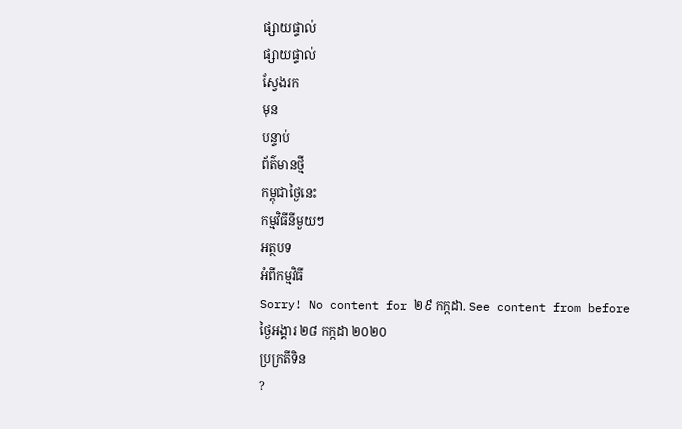ផ្សាយផ្ទាល់
ផ្សាយផ្ទាល់
ស្វែងរក
មុន
បន្ទាប់
ព័ត៌មានថ្មី
កម្ពុជាថ្ងៃនេះ
កម្មវិធីនីមួយៗ
អត្ថបទ
អំពីកម្មវិធី
Sorry! No content for ២៩ កក្កដា. See content from before
ថ្ងៃអង្គារ ២៨ កក្កដា ២០២០
ប្រក្រតីទិន
?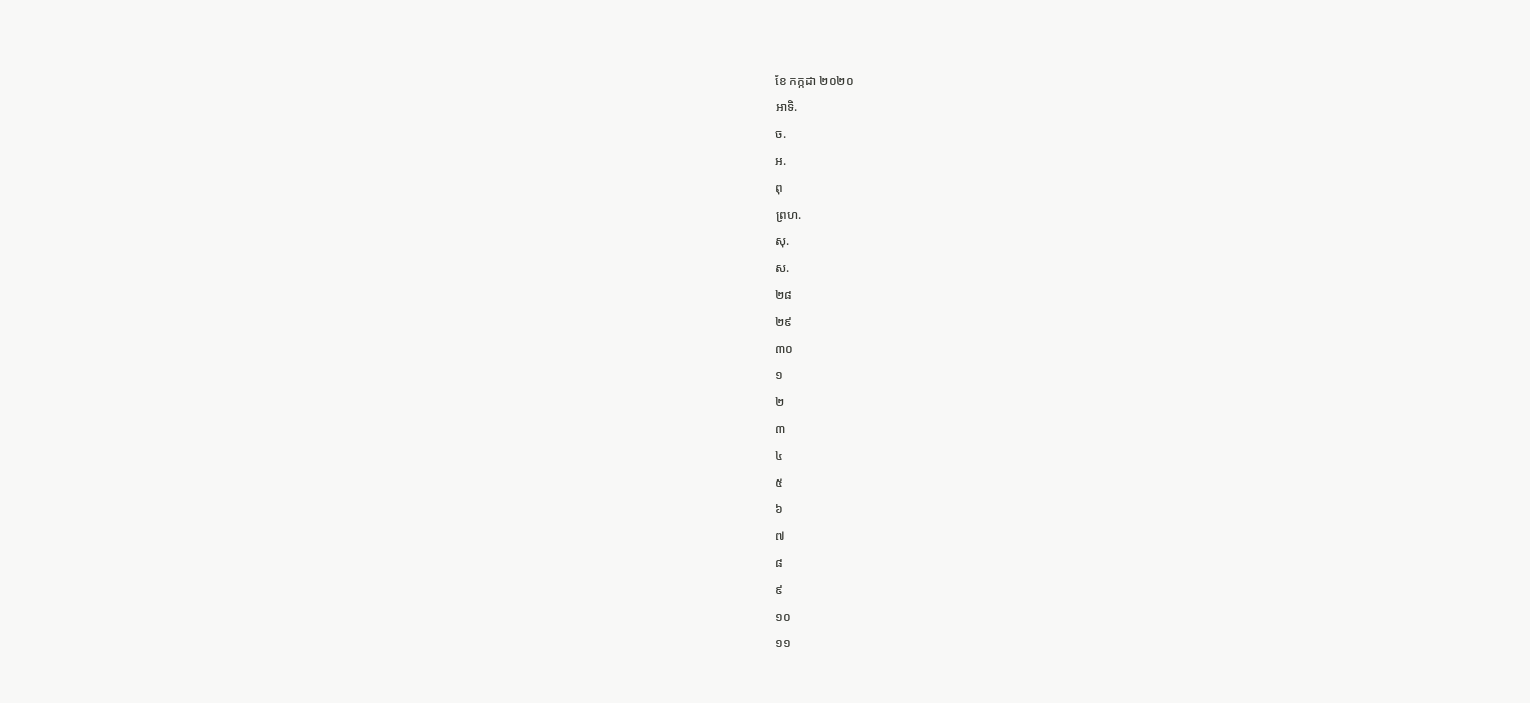ខែ កក្កដា ២០២០
អាទិ.
ច.
អ.
ពុ
ព្រហ.
សុ.
ស.
២៨
២៩
៣០
១
២
៣
៤
៥
៦
៧
៨
៩
១០
១១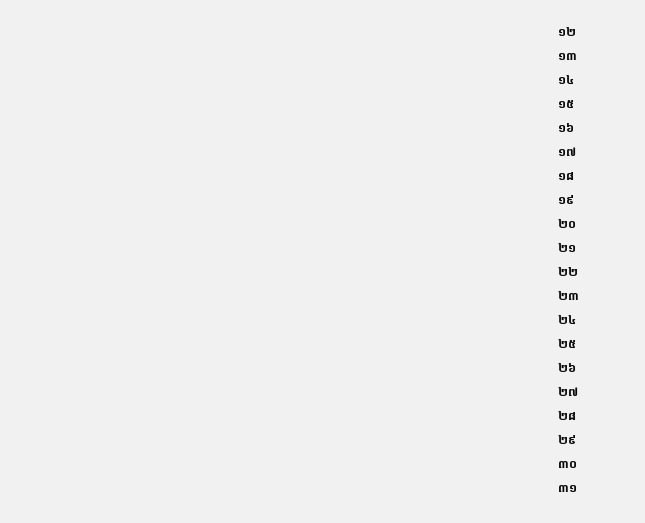១២
១៣
១៤
១៥
១៦
១៧
១៨
១៩
២០
២១
២២
២៣
២៤
២៥
២៦
២៧
២៨
២៩
៣០
៣១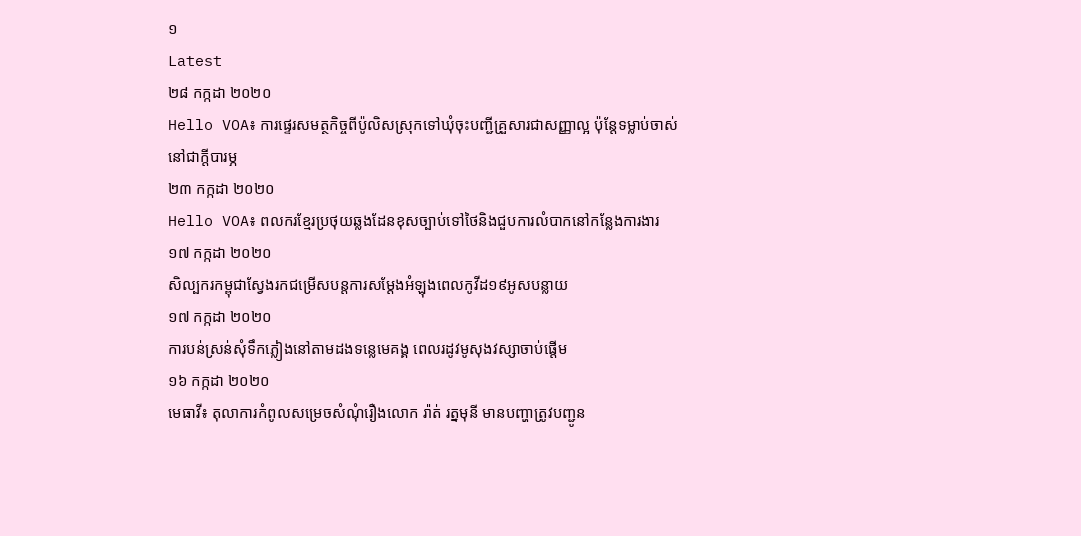១
Latest
២៨ កក្កដា ២០២០
Hello VOA៖ ការផ្ទេរសមត្ថកិច្ចពីប៉ូលិសស្រុកទៅឃុំចុះបញ្ជីគ្រួសារជាសញ្ញាល្អ ប៉ុន្តែទម្លាប់ចាស់នៅជាក្តីបារម្ភ
២៣ កក្កដា ២០២០
Hello VOA៖ ពលករខ្មែរប្រថុយឆ្លងដែនខុសច្បាប់ទៅថៃនិងជួបការលំបាកនៅកន្លែងការងារ
១៧ កក្កដា ២០២០
សិល្បករកម្ពុជាស្វែងរកជម្រើសបន្តការសម្តែងអំឡុងពេលកូវីដ១៩អូសបន្លាយ
១៧ កក្កដា ២០២០
ការបន់ស្រន់សុំទឹកភ្លៀងនៅតាមដងទន្លេមេគង្គ ពេលរដូវមូសុងវស្សាចាប់ផ្តើម
១៦ កក្កដា ២០២០
មេធាវី៖ តុលាការកំពូលសម្រេចសំណុំរឿងលោក រ៉ាត់ រត្នមុនី មានបញ្ហាត្រូវបញ្ជូន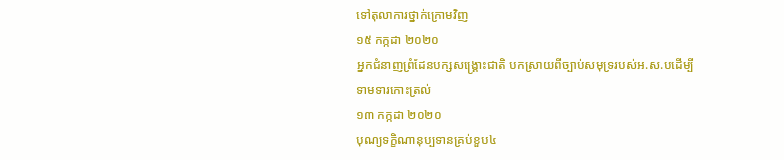ទៅតុលាការថ្នាក់ក្រោមវិញ
១៥ កក្កដា ២០២០
អ្នកជំនាញព្រំដែនបក្សសង្គ្រោះជាតិ បកស្រាយពីច្បាប់សមុទ្ររបស់អ.ស.បដើម្បីទាមទារកោះត្រល់
១៣ កក្កដា ២០២០
បុណ្យទក្ខិណានុប្បទានគ្រប់ខួប៤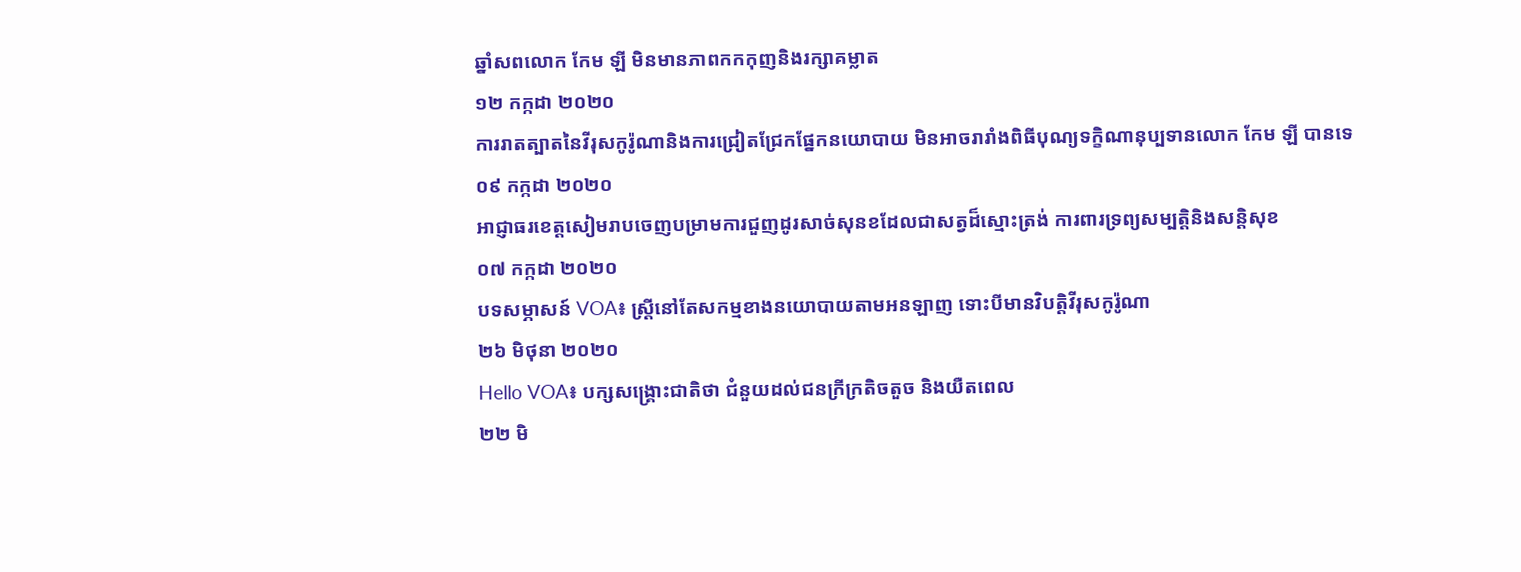ឆ្នាំសពលោក កែម ឡី មិនមានភាពកកកុញនិងរក្សាគម្លាត
១២ កក្កដា ២០២០
ការរាតត្បាតនៃវីរុសកូរ៉ូណានិងការជ្រៀតជ្រែកផ្នែកនយោបាយ មិនអាចរារាំងពិធីបុណ្យទក្ខិណានុប្បទានលោក កែម ឡី បានទេ
០៩ កក្កដា ២០២០
អាជ្ញាធរខេត្តសៀមរាបចេញបម្រាមការជួញដូរសាច់សុនខដែលជាសត្វដ៏ស្មោះត្រង់ ការពារទ្រព្យសម្បត្តិនិងសន្តិសុខ
០៧ កក្កដា ២០២០
បទសម្ភាសន៍ VOA៖ ស្ត្រីនៅតែសកម្មខាងនយោបាយតាមអនឡាញ ទោះបីមានវិបត្តិវីរុសកូរ៉ូណា
២៦ មិថុនា ២០២០
Hello VOA៖ បក្សសង្គ្រោះជាតិថា ជំនួយដល់ជនក្រីក្រតិចតួច និងយឺតពេល
២២ មិ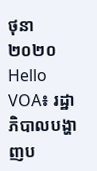ថុនា ២០២០
Hello VOA៖ រដ្ឋាភិបាលបង្ហាញប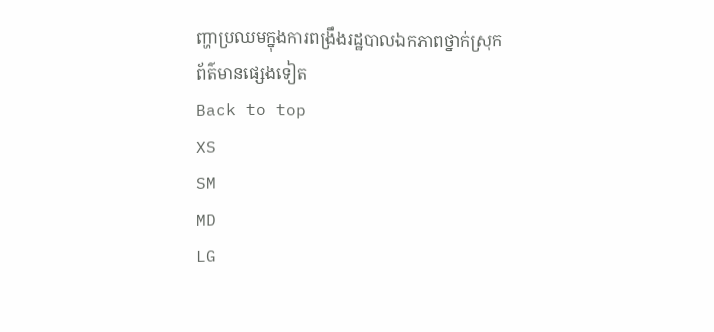ញ្ហាប្រឈមក្នុងការពង្រឹងរដ្ឋបាលឯកភាពថ្នាក់ស្រុក
ព័ត៌មានផ្សេងទៀត
Back to top
XS
SM
MD
LG